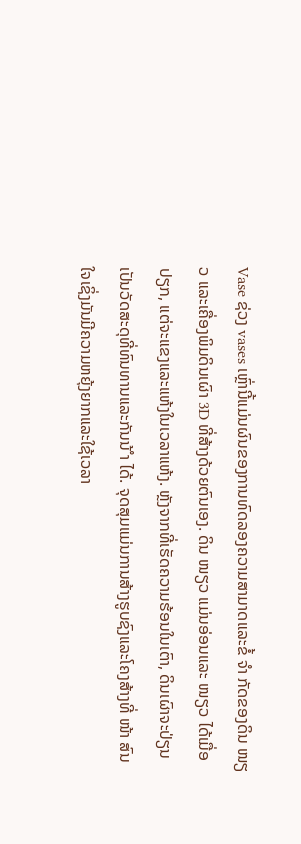Vase ຊ່ວງ vases ເຫຼົ່ານີ້ແມ່ນຜົນຂອງການທົດລອງຄວາມສາມາດແລະຂໍ້ ຈຳ ກັດຂອງດິນ ໜຽວ ແລະເຄື່ອງພິມດິນເຜົາ 3D ທີ່ສ້າງດ້ວຍຕົນເອງ. ດິນ ໜຽວ ແມ່ນອ່ອນແລະ ໜຽວ ໄດ້ເມື່ອປຽກ, ແຕ່ຈະແຂງແລະແຫ້ງໃນເວລາແຫ້ງ. ຫຼັງຈາກທີ່ເຮັດຄວາມຮ້ອນໃນເຕົາ, ດິນເຜົາຈະປ່ຽນເປັນວັດສະດຸທີ່ທົນທານແລະກັນນ້ ຳ ໄດ້. ຈຸດສຸມແມ່ນການສ້າງຮູບຊົງແລະໂຄງສ້າງທີ່ ໜ້າ ສົນໃຈເຊິ່ງມັນມີຄວາມຫຍຸ້ງຍາກແລະໃຊ້ເວລາ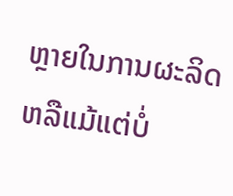ຫຼາຍໃນການຜະລິດຫລືແມ້ແຕ່ບໍ່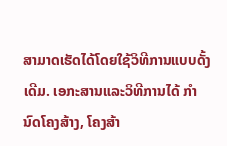ສາມາດເຮັດໄດ້ໂດຍໃຊ້ວິທີການແບບດັ້ງເດີມ. ເອກະສານແລະວິທີການໄດ້ ກຳ ນົດໂຄງສ້າງ, ໂຄງສ້າ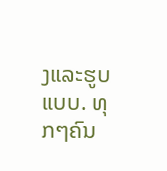ງແລະຮູບແບບ. ທຸກໆຄົນ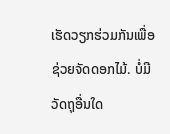ເຮັດວຽກຮ່ວມກັນເພື່ອຊ່ວຍຈັດດອກໄມ້. ບໍ່ມີວັດຖຸອື່ນໃດ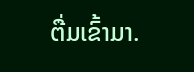ຕື່ມເຂົ້າມາ.